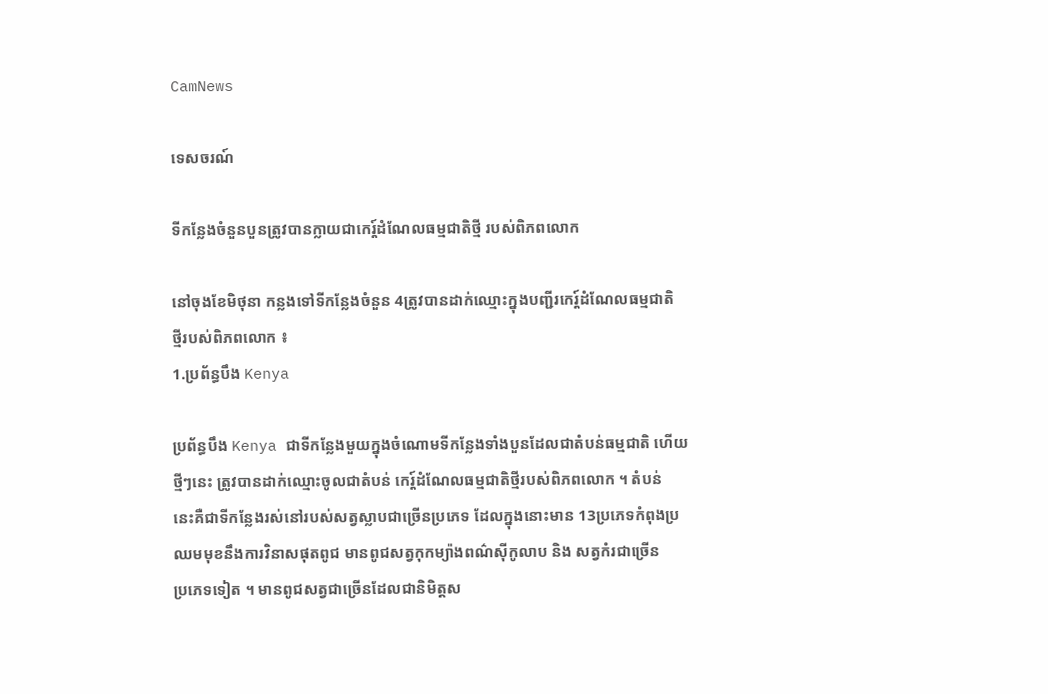CamNews

ទេសចរណ៍

ទីកន្លែងចំនួនបួនត្រូវបានក្លាយជាកេរ្ត៍ដំណែលធម្មជាតិថ្មី របស់ពិភពលោក

នៅចុងខែមិថុនា កន្លងទៅទីកន្លែងចំនួន 4ត្រូវបានដាក់ឈ្មោះក្នុងបញ្ជីរកេរ្ត៍ដំណែលធម្មជាតិ
ថ្មីរបស់ពិភពលោក ៖
1.ប្រព័ន្ធបឹង Kenya

ប្រព័ន្ធបឹង Kenya ជាទីកន្លែងមួយក្នុងចំណោមទីកន្លែងទាំងបួនដែលជាតំបន់ធម្មជាតិ ហើយ
ថ្មីៗនេះ ត្រូវបានដាក់ឈ្មោះចូលជាតំបន់ កេរ្ត៍ដំណែលធម្មជាតិថ្មីរបស់ពិភពលោក ។ តំបន់
នេះគឺជាទីកន្លែងរស់នៅរបស់សត្វស្លាបជាច្រើនប្រភេទ ដែលក្នុងនោះមាន 13ប្រភេទកំពុងប្រ
ឈមមុខនឹងការវិនាសផុតពូជ មានពូជសត្វកុកម្យ៉ាងពណ៌ស៊ីកូលាប និង សត្វកំរជាច្រើន
ប្រភេទទៀត ។ មានពូជសត្វជាច្រើនដែលជានិមិត្តស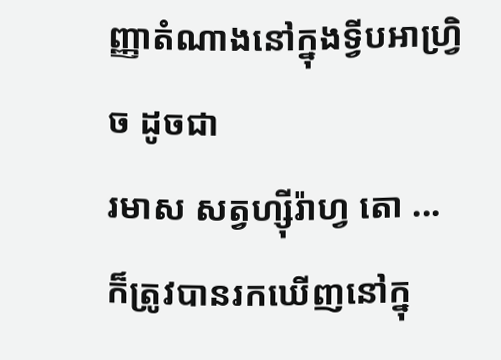ញ្ញាតំណាងនៅក្នុងទ្វីបអាហ្វ្រិច ដូចជា
រមាស សត្វហ្ស៊ីរ៉ាហ្វ តោ ... ក៏ត្រូវបានរកឃើញនៅក្នុ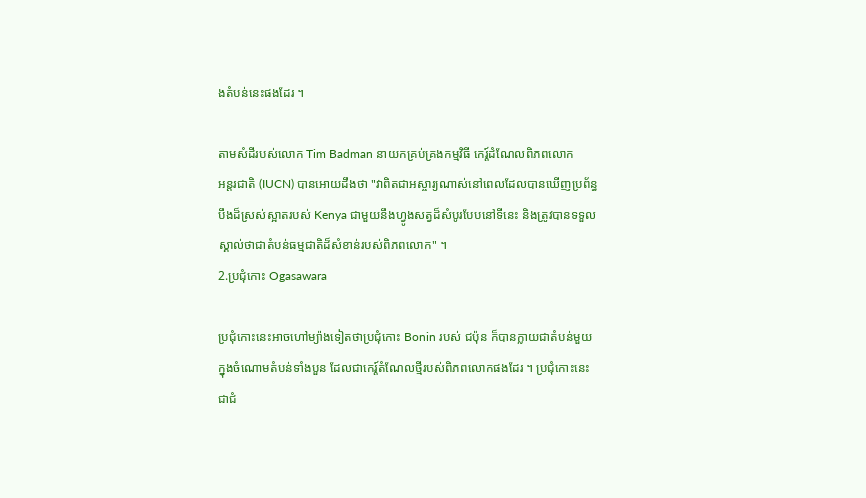ងតំបន់នេះផងដែរ ។

តាមសំដីរបស់លោក Tim Badman នាយកគ្រប់គ្រងកម្មវិធី កេរ្ត៍ដំណែលពិភពលោក
អន្តរជាតិ (IUCN) បានអោយដឹងថា "វាពិតជាអស្ចារ្យណាស់នៅពេលដែលបានឃើញប្រព័ន្ធ
បឹងដ៏ស្រស់ស្អាតរបស់ Kenya ជាមួយនឹងហ្វូងសត្វដ៏សំបូរបែបនៅទីនេះ និងត្រូវបានទទួល
ស្គាល់ថាជាតំបន់ធម្មជាតិដ៏សំខាន់របស់ពិភពលោក" ។
2.ប្រជុំកោះ Ogasawara

ប្រជុំកោះនេះអាចហៅម្យ៉ាងទៀតថាប្រជុំកោះ Bonin របស់ ជប៉ុន ក៏បានក្លាយជាតំបន់មួយ
ក្នុងចំណោមតំបន់ទាំងបួន ដែលជាកេរ្ត៍តំណែលថ្មីរបស់ពិភពលោកផងដែរ ។ ប្រជុំកោះនេះ
ជាជំ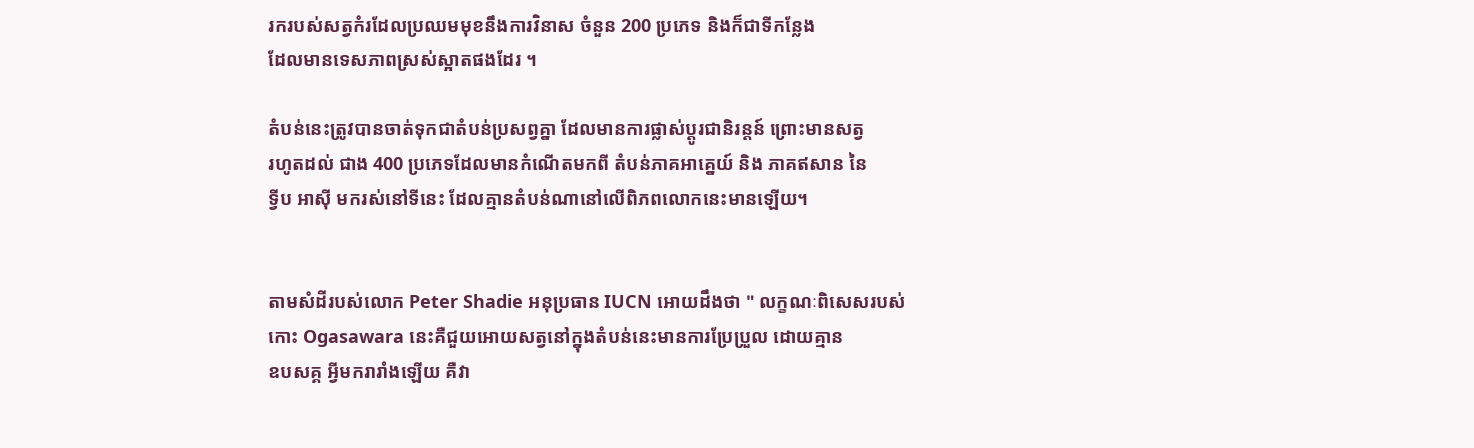រករបស់សត្វកំរដែលប្រឈមមុខនឹងការវិនាស ចំនួន 200 ប្រភេទ និងក៏ជាទីកន្លែង
ដែលមានទេសភាពស្រស់ស្អាតផងដែរ ។

តំបន់នេះត្រូវបានចាត់ទុកជាតំបន់ប្រសព្វគ្នា ដែលមានការផ្លាស់ប្តូរជានិរន្តន៍ ព្រោះមានសត្វ
រហូតដល់ ជាង 400 ប្រភេទដែលមានកំណើតមកពី តំបន់ភាគអាគ្នេយ៍ និង ភាគឥសាន នៃ
ទ្វីប អាស៊ី មករស់នៅទីនេះ ដែលគ្មានតំបន់ណានៅលើពិភពលោកនេះមានឡើយ។


តាមសំដីរបស់លោក Peter Shadie អនុប្រធាន IUCN អោយដឹងថា " លក្ខណៈពិសេសរបស់
កោះ Ogasawara នេះគឺជួយអោយសត្វនៅក្នុងតំបន់នេះមានការប្រែប្រួល ដោយគ្មាន
ឧបសគ្គ អ្វីមករារាំងឡើយ គឺវា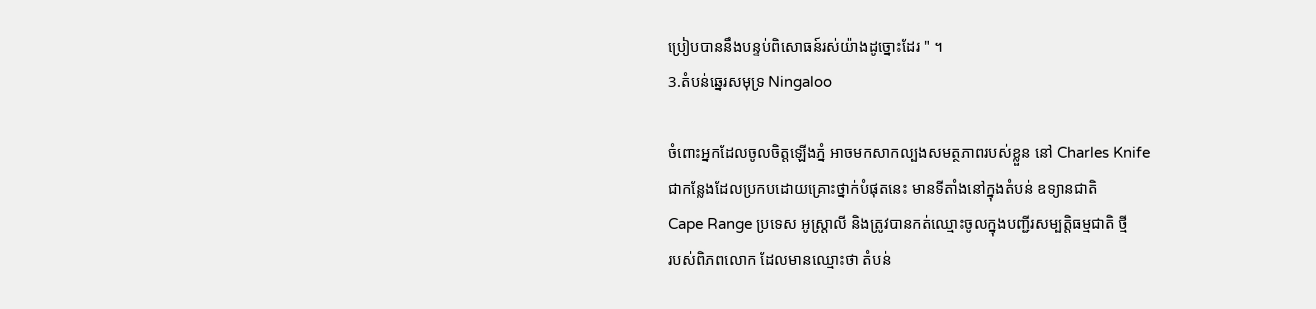ប្រៀបបាននឹងបន្ទប់ពិសោធន៍រស់យ៉ាងដូច្នោះដែរ " ។
3.តំបន់ឆ្នេរសមុទ្រ Ningaloo

ចំពោះអ្នកដែលចូលចិត្តឡើងភ្នំ អាចមកសាកល្បងសមត្ថភាពរបស់ខ្លួន នៅ Charles Knife
ជាកន្លែងដែលប្រកបដោយគ្រោះថ្នាក់បំផុតនេះ មានទីតាំងនៅក្នុងតំបន់ ឧទ្យានជាតិ
Cape Range ប្រទេស អូស្រ្តាលី និងត្រូវបានកត់ឈ្មោះចូលក្នុងបញ្ជីរសម្បត្តិធម្មជាតិ ថ្មី
របស់ពិភពលោក ដែលមានឈ្មោះថា តំបន់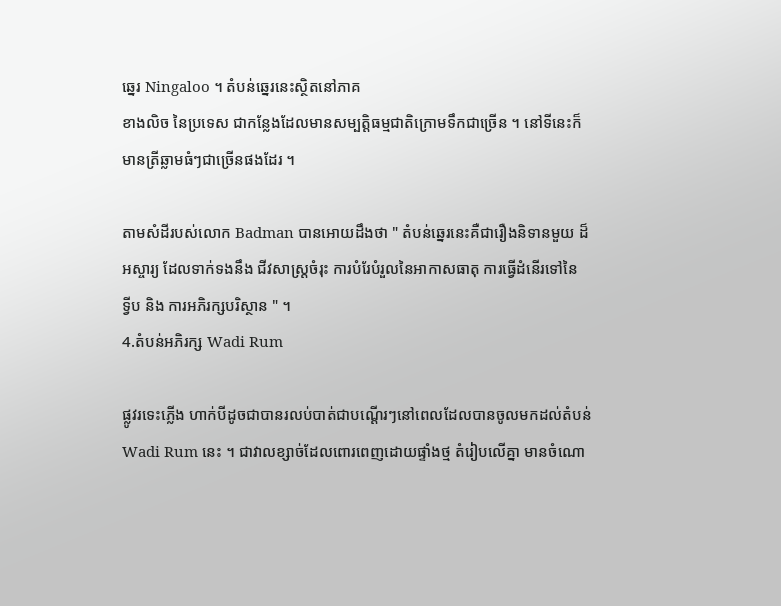ឆ្នេរ Ningaloo ។ តំបន់ឆ្នេរនេះស្ថិតនៅភាគ
ខាងលិច នៃប្រទេស ជាកន្លែងដែលមានសម្បត្តិធម្មជាតិក្រោមទឹកជាច្រើន ។ នៅទីនេះក៏
មានត្រីឆ្លាមធំៗជាច្រើនផងដែរ ។

តាមសំដីរបស់លោក Badman បានអោយដឹងថា " តំបន់ឆ្នេរនេះគឺជារឿងនិទានមួយ ដ៏
អស្ចារ្យ ដែលទាក់ទងនឹង ជីវសាស្ត្រចំរុះ ការបំរែបំរួលនៃអាកាសធាតុ ការធ្វើដំនើរទៅនៃ
ទ្វីប និង ការអភិរក្សបរិស្ថាន " ។
4.តំបន់អភិរក្ស Wadi Rum

ផ្លូវរទេះភ្លើង ហាក់បីដូចជាបានរលប់បាត់ជាបណ្តើរៗនៅពេលដែលបានចូលមកដល់តំបន់
Wadi Rum នេះ ។ ជាវាលខ្សាច់ដែលពោរពេញដោយផ្ទាំងថ្ម តំរៀបលើគ្នា មានចំណោ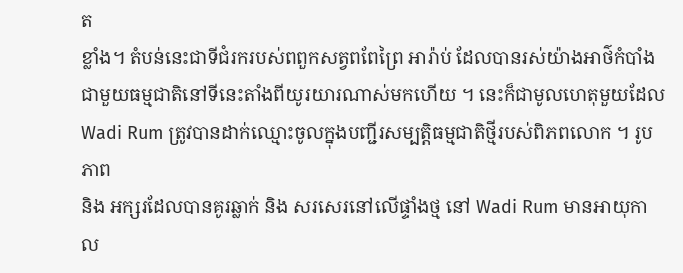ត
ខ្លាំង។ តំបន់នេះជាទីជំរករបស់ពពួកសត្វពពែព្រៃ អារ៉ាប់ ដែលបានរស់យ៉ាងអាថ៌កំបាំង
ជាមួយធម្មជាតិនៅទីនេះតាំងពីយូរយារណាស់មកហើយ ។ នេះក៏ជាមូលហេតុមួយដែល
Wadi Rum ត្រូវបានដាក់ឈ្មោះចូលក្នុងបញ្ជីរសម្បត្តិធម្មជាតិថ្មីរបស់ពិភពលោក ។ រូបភាព
និង អក្សរដែលបានគូរឆ្លាក់ និង សរសេរនៅលើផ្ទាំងថ្ម នៅ Wadi Rum មានអាយុកាល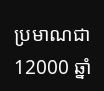ប្រមាណជា 12000 ឆ្នាំ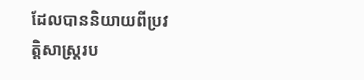ដែលបាននិយាយពីប្រវត្តិសាស្រ្តរប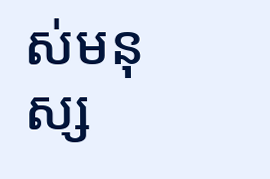ស់មនុស្ស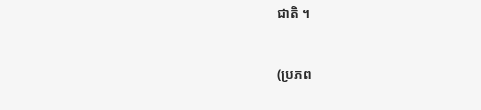ជាតិ ។


(ប្រភព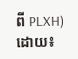ពី PLXH)
ដោយ៖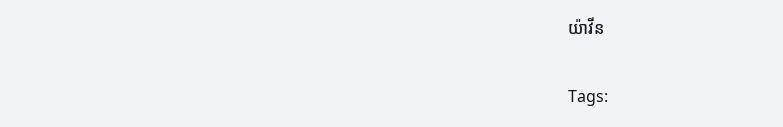យ៉ាវីន

Tags: